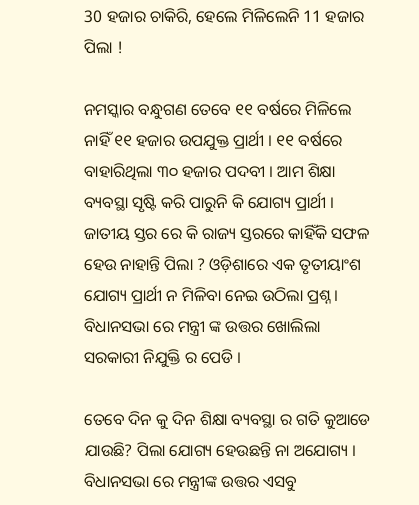30 ହଜାର ଚାକିରି, ହେଲେ ମିଳିଲେନି 11 ହଜାର ପିଲା !

ନମସ୍କାର ବନ୍ଧୁଗଣ ତେବେ ୧୧ ବର୍ଷରେ ମିଳିଲେ ନାହିଁ ୧୧ ହଜାର ଉପଯୁକ୍ତ ପ୍ରାର୍ଥୀ । ୧୧ ବର୍ଷରେ ବାହାରିଥିଲା ୩୦ ହଜାର ପଦବୀ । ଆମ ଶିକ୍ଷା ବ୍ୟବସ୍ଥା ସୃଷ୍ଟି କରି ପାରୁନି କି ଯୋଗ୍ୟ ପ୍ରାର୍ଥୀ । ଜାତୀୟ ସ୍ତର ରେ କି ରାଜ୍ୟ ସ୍ତରରେ କାହିଁକି ସଫଳ ହେଉ ନାହାନ୍ତି ପିଲା ? ଓଡ଼ିଶାରେ ଏକ ତୃତୀୟାଂଶ ଯୋଗ୍ୟ ପ୍ରାର୍ଥୀ ନ ମିଳିବା ନେଇ ଉଠିଲା ପ୍ରଶ୍ନ । ବିଧାନସଭା ରେ ମନ୍ତ୍ରୀ ଙ୍କ ଉତ୍ତର ଖୋଲିଲା ସରକାରୀ ନିଯୁକ୍ତି ର ପେଡି ।

ତେବେ ଦିନ କୁ ଦିନ ଶିକ୍ଷା ବ୍ୟବସ୍ଥା ର ଗତି କୁଆଡେ ଯାଉଛି? ପିଲା ଯୋଗ୍ୟ ହେଉଛନ୍ତି ନା ଅଯୋଗ୍ୟ । ବିଧାନସଭା ରେ ମନ୍ତ୍ରୀଙ୍କ ଉତ୍ତର ଏସବୁ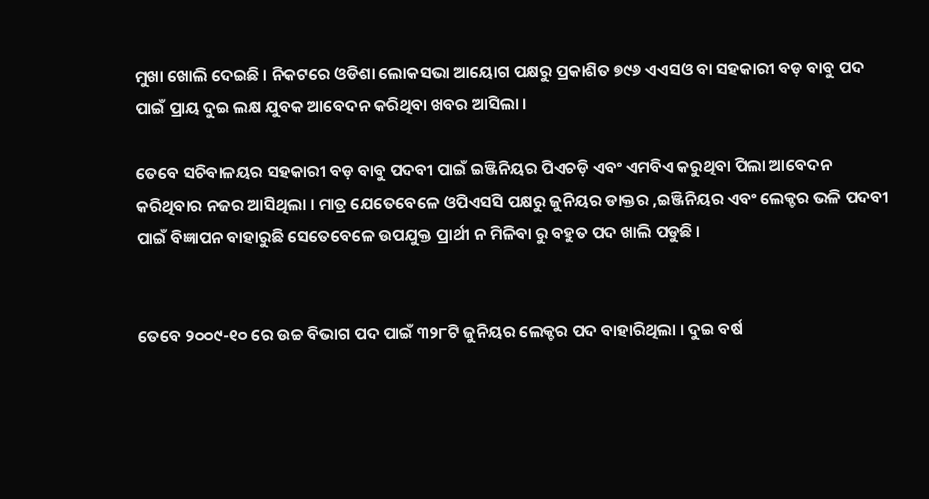ମୁଖା ଖୋଲି ଦେଇଛି । ନିକଟରେ ଓଡିଶା ଲୋକସଭା ଆୟୋଗ ପକ୍ଷରୁ ପ୍ରକାଶିତ ୭୯୬ ଏଏସଓ ବା ସହକାରୀ ବଡ଼ ବାବୁ ପଦ ପାଇଁ ପ୍ରାୟ ଦୁଇ ଲକ୍ଷ ଯୁବକ ଆବେଦନ କରିଥିବା ଖବର ଆସିଲା ।

ତେବେ ସଚିବାଳୟର ସହକାରୀ ବଡ଼ ବାବୁ ପଦବୀ ପାଇଁ ଇଞ୍ଜିନିୟର ପିଏଚଡ଼ି ଏବଂ ଏମବିଏ କରୁଥିବା ପିଲା ଆବେଦନ କରିଥିବାର ନଜର ଆସିଥିଲା । ମାତ୍ର ଯେତେବେଳେ ଓପିଏସସି ପକ୍ଷରୁ ଜୁନିୟର ଡାକ୍ତର ,ଇଞ୍ଜିନିୟର ଏବଂ ଲେକ୍ଚର ଭଳି ପଦବୀ ପାଇଁ ବିଜ୍ଞାପନ ବାହାରୁଛି ସେତେବେଳେ ଉପଯୁକ୍ତ ପ୍ରାର୍ଥୀ ନ ମିଳିବା ରୁ ବହୁତ ପଦ ଖାଲି ପଡୁଛି ।


ତେବେ ୨୦୦୯-୧୦ ରେ ଉଚ୍ଚ ବିଭାଗ ପଦ ପାଇଁ ୩୨୮ଟି ଜୁନିୟର ଲେକ୍ଚର ପଦ ବାହାରିଥିଲା । ଦୁଇ ବର୍ଷ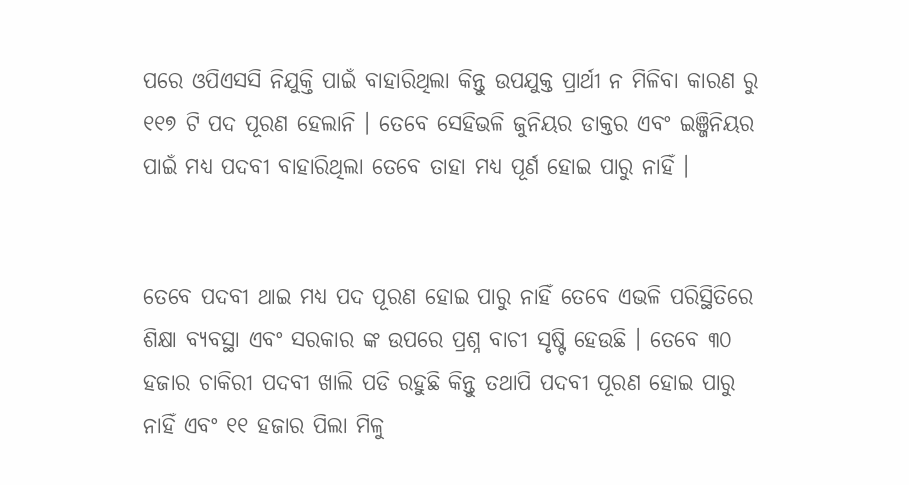ପରେ ଓପିଏସସି ନିଯୁକ୍ତି ପାଇଁ ବାହାରିଥିଲା କିନ୍ତୁ ଉପଯୁକ୍ତ ପ୍ରାର୍ଥୀ ନ ମିଳିବା କାରଣ ରୁ ୧୧୭ ଟି ପଦ ପୂରଣ ହେଲାନି । ତେବେ ସେହିଭଳି ଜୁନିୟର ଡାକ୍ତର ଏବଂ ଇଞ୍ଜିନିୟର ପାଇଁ ମଧ୍ୟ ପଦବୀ ବାହାରିଥିଲା ତେବେ ତାହା ମଧ୍ୟ ପୂର୍ଣ ହୋଇ ପାରୁ ନାହିଁ ।


ତେବେ ପଦବୀ ଥାଇ ମଧ୍ୟ ପଦ ପୂରଣ ହୋଇ ପାରୁ ନାହିଁ ତେବେ ଏଭଳି ପରିସ୍ଥିତିରେ ଶିକ୍ଷା ବ୍ୟବସ୍ଥା ଏବଂ ସରକାର ଙ୍କ ଉପରେ ପ୍ରଶ୍ନ ବାଚୀ ସୃଷ୍ଟି ହେଉଛି । ତେବେ ୩୦ ହଜାର ଚାକିରୀ ପଦବୀ ଖାଲି ପଡି ରହୁଛି କିନ୍ତୁ ତଥାପି ପଦବୀ ପୂରଣ ହୋଇ ପାରୁ ନାହିଁ ଏବଂ ୧୧ ହଜାର ପିଲା ମିଳୁ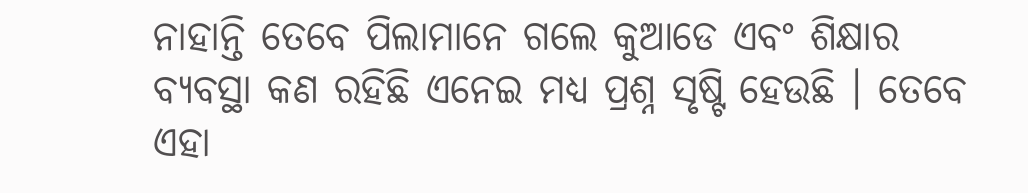ନାହାନ୍ତି ତେବେ ପିଲାମାନେ ଗଲେ କୁଆଡେ ଏବଂ ଶିକ୍ଷାର ବ୍ୟବସ୍ଥା କଣ ରହିଛି ଏନେଇ ମଧ୍ୟ ପ୍ରଶ୍ନ ସୃଷ୍ଟି ହେଉଛି । ତେବେ ଏହା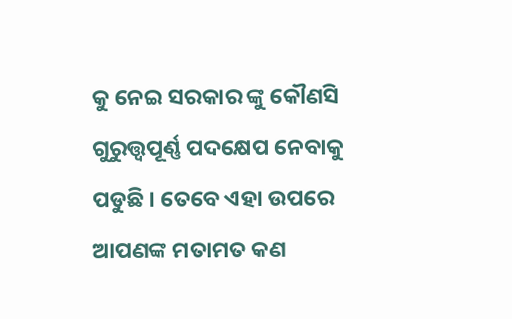କୁ ନେଇ ସରକାର ଙ୍କୁ କୌଣସି ଗୁରୁତ୍ତ୍ୱପୂର୍ଣ୍ଣ ପଦକ୍ଷେପ ନେବାକୁ ପଡୁଛି । ତେବେ ଏହା ଉପରେ ଆପଣଙ୍କ ମତାମତ କଣ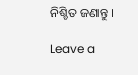ନିଶ୍ଚିତ ଜଣାନ୍ତୁ ।

Leave a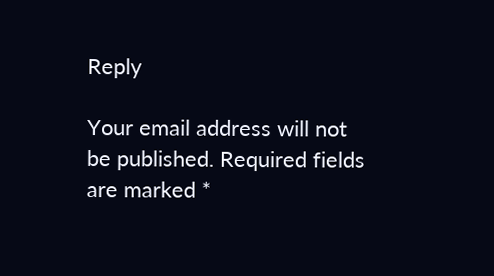Reply

Your email address will not be published. Required fields are marked *